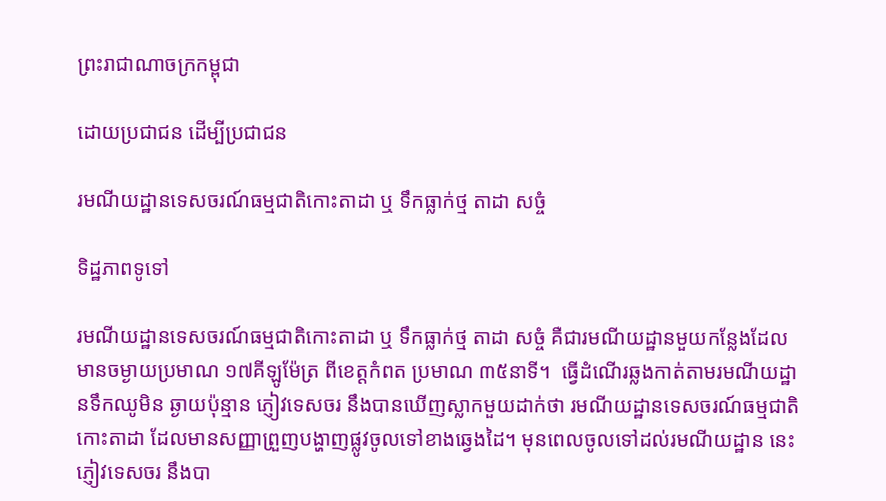ព្រះរាជាណាចក្រកម្ពុជា

ដោយប្រជាជន ដើម្បីប្រជាជន

រមណីយដ្ឋានទេសចរណ៍ធម្មជាតិកោះតាដា ឬ ទឹកធ្លាក់ថ្ម តាដា សច្ចំ

ទិដ្ឋភាពទូទៅ

រមណីយដ្ឋានទេសចរណ៍ធម្មជាតិកោះតាដា ឬ ទឹកធ្លាក់ថ្ម តាដា សច្ចំ គឺជារមណីយដ្ឋានមួយកន្លែងដែលមានចម្ងាយប្រមាណ ១៧គីឡូម៉ែត្រ ពីខេត្តកំពត ប្រមាណ ៣៥នាទី។  ធ្វើដំណើរឆ្លងកាត់តាមរមណីយដ្ឋានទឹកឈូមិន ឆ្ងាយប៉ុន្មាន ភ្ញៀវទេសចរ នឹងបានឃើញស្លាកមួយដាក់ថា រមណីយដ្ឋានទេសចរណ៍ធម្មជាតិ កោះតាដា ដែលមានសញ្ញាព្រួញបង្ហាញផ្លូវចូលទៅខាងឆ្វេងដៃ។ មុនពេលចូលទៅដល់រមណីយដ្ឋាន នេះ ភ្ញៀវទេសចរ នឹងបា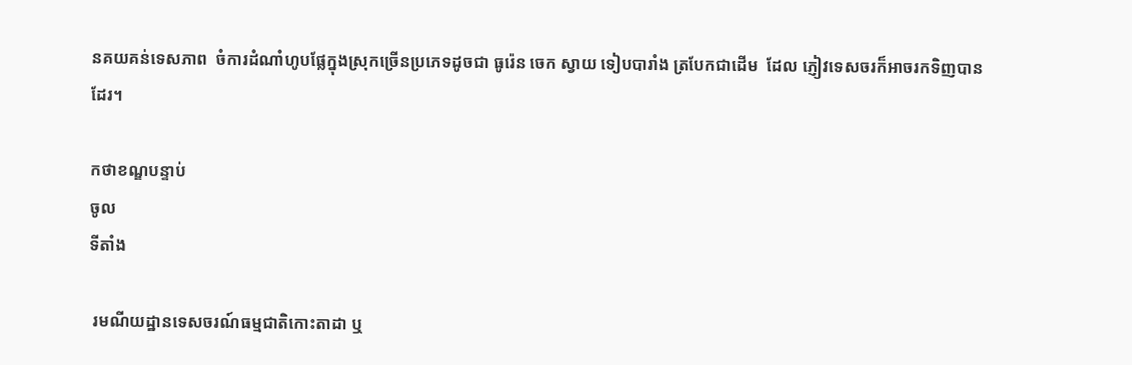នគយគន់ទេសភាព  ចំការដំណាំហូបផ្លែក្នុងស្រុកច្រើនប្រភេទដូចជា ធូរ៉េន ចេក ស្វាយ ទៀបបារាំង ត្របែកជាដើម  ដែល ភ្ញៀវទេសចរក៏អាចរកទិញបានដែរ។

កថាខណ្ឌបន្ទាប់
ចូល
ទីតាំង

 រមណីយដ្ឋានទេសចរណ៍ធម្មជាតិកោះតាដា ឬ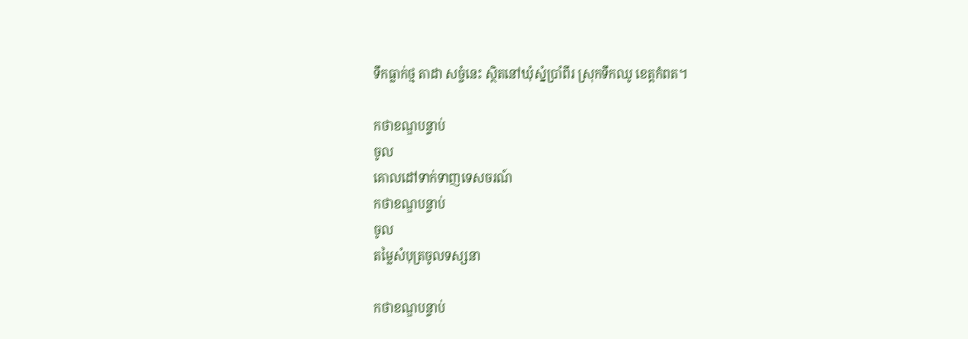ទឹកធ្លាក់ថ្ម តាដា សច្ចំនេះ ស្ថិតនៅឃុំស្នំប្រាំពីរ ស្រុកទឹកឈូ ខេត្តកំពត។

កថាខណ្ឌបន្ទាប់
ចូល
គោលដៅទាក់ទាញទេសចរណ៍
កថាខណ្ឌបន្ទាប់
ចូល
តម្លៃសំបុត្រចូលទស្សនា

កថាខណ្ឌបន្ទាប់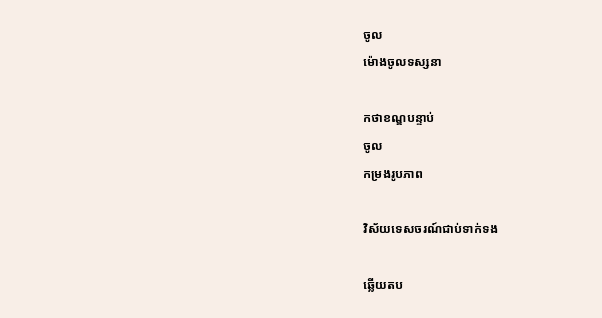ចូល
ម៉ោងចូលទស្សនា

កថាខណ្ឌបន្ទាប់
ចូល
កម្រងរូបភាព

វិស័យទេសចរណ៍ជាប់ទាក់ទង

ឆ្លើយតប